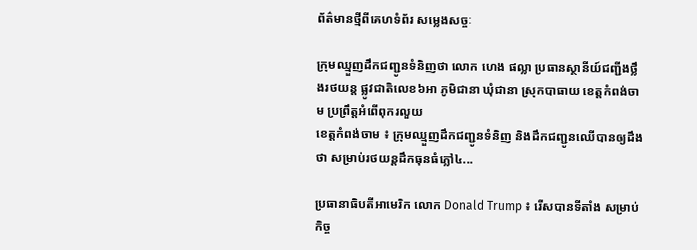ព័ត៌មានថ្មីពីគេហទំព័រ សម្លេងសច្ចៈ

ក្រុមឈ្មួញដឹកជញ្ជូនទំនិញថា លោក ហេង ផល្លា ប្រធានស្ថានីយ៍ជញ្ជីងថ្លឹងរថយន្ត ផ្លូវជាតិលេខ៦អា ភូមិជានា ឃុំជានា ស្រុកបាធាយ ខេត្តកំពង់ចាម ប្រព្រឹត្តអំពើពុករលួយ
ខេត្តកំពង់ចាម ៖ ក្រុមឈ្មួញដឹកជញ្ជូនទំនិញ និងដឹកជញ្ជូនឈើបានឲ្យដឹងថា សម្រាប់រថយន្តដឹកធុនធំភ្លៅ៤...

ប្រធានាធិបតីអាមេរិក លោក Donald Trump ៖ រើសបានទីតាំង សម្រាប់កិច្ច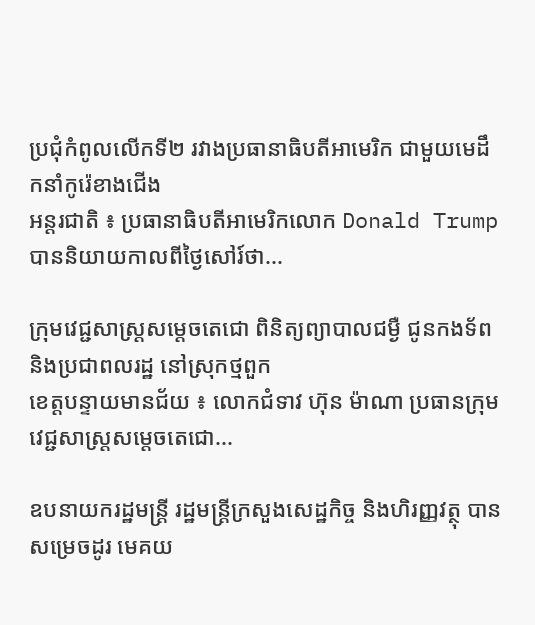ប្រជុំកំពូលលើកទី២ រវាងប្រធានាធិបតីអាមេរិក ជាមួយមេដឹកនាំកូរ៉េខាងជើង
អន្តរជាតិ ៖ ប្រធានាធិបតីអាមេរិកលោក Donald Trump បាននិយាយកាលពីថ្ងៃសៅរ៍ថា...

ក្រុមវេជ្ជសាស្ត្រសម្តេចតេជោ ពិនិត្យព្យាបាលជម្ងឺ ជូនកងទ័ព និងប្រជាពលរដ្ឋ នៅស្រុកថ្មពួក
ខេត្តបន្ទាយមានជ័យ ៖ លោកជំទាវ ហ៊ុន ម៉ាណា ប្រធានក្រុមវេជ្ជសាស្ត្រសម្តេចតេជោ...

ឧបនាយករដ្ឋមន្ត្រី រដ្ឋមន្ត្រីក្រសួងសេដ្ឋកិច្ច និងហិរញ្ញវត្ថុ បានសម្រេចដូរ មេគយ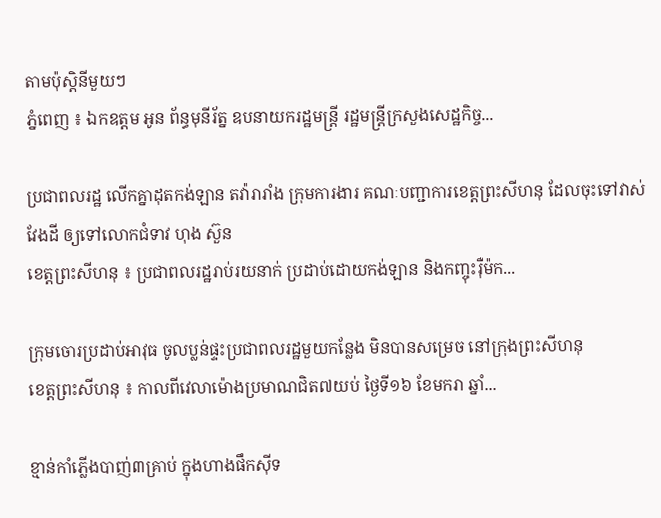តាមប៉ុស្តិនីមួយៗ
ភ្នំពេញ ៖ ឯកឧត្តម អូន ព័ន្ធមុនីរ័ត្ន ឧបនាយករដ្ឋមន្ត្រី រដ្ឋមន្ត្រីក្រសួងសេដ្ឋកិច្ច...

ប្រជាពលរដ្ឋ លើកគ្នាដុតកង់ឡាន តវ៉ារារាំង ក្រុមការងារ គណៈបញ្ជាការខេត្តព្រះសីហនុ ដែលចុះទៅវាស់វែងដី ឲ្យទៅលោកជំទាវ ហុង ស៊ួន
ខេត្តព្រះសីហនុ ៖ ប្រជាពលរដ្ឋរាប់រយនាក់ ប្រដាប់ដោយកង់ឡាន និងកញ្ចុះរ៉ឺម៉ក...

ក្រុមចោរប្រដាប់អាវុធ ចូលប្លន់ផ្ទះប្រជាពលរដ្ឋមួយកន្លែង មិនបានសម្រេច នៅក្រុងព្រះសីហនុ
ខេត្តព្រះសីហនុ ៖ កាលពីវេលាម៉ោងប្រមាណជិត៧យប់ ថ្ងៃទី១៦ ខែមករា ឆ្នាំ...

ខ្មាន់កាំភ្លើងបាញ់៣គ្រាប់ ក្នុងហាងផឹកស៊ីទ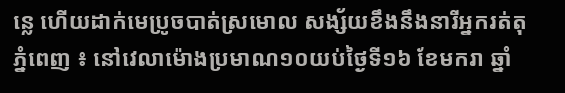ន្លេ ហើយដាក់មេប្រូចបាត់ស្រមោល សង្ស័យខឹងនឹងនារីអ្នករត់តុ
ភ្នំពេញ ៖ នៅវេលាម៉ោងប្រមាណ១០យប់ថ្ងៃទី១៦ ខែមករា ឆ្នាំ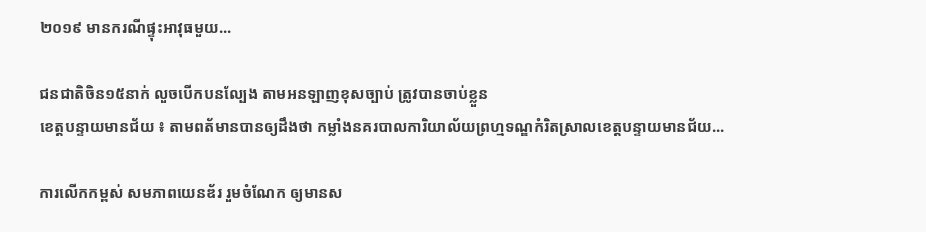២០១៩ មានករណីផ្ទុះអាវុធមួយ...

ជនជាតិចិន១៥នាក់ លួចបើកបនល្បែង តាមអនឡាញខុសច្បាប់ ត្រូវបានចាប់ខ្លួន
ខេត្តបន្ទាយមានជ័យ ៖ តាមពត័មានបានឲ្យដឹងថា កម្លាំងនគរបាលការិយាល័យព្រហ្មទណ្ឌកំរិតស្រាលខេត្តបន្ទាយមានជ័យ...

ការលើកកម្ពស់ សមភាពយេនឌ័រ រួមចំណែក ឲ្យមានស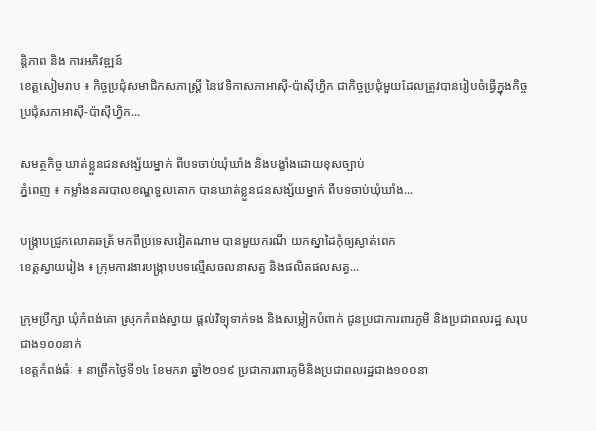ន្ដិភាព និង ការអភិវឌ្ឍន៍
ខេត្តសៀមរាប ៖ កិច្ចប្រជុំសមាជិកសភាស្រ្ដី នៃវេទិកាសភាអាស៊ី-ប៉ាស៊ីហ្វិក ជាកិច្ចប្រជុំមួយដែលត្រូវបានរៀបចំធ្វើក្នុងកិច្ចប្រជុំសភាអាស៊ី-ប៉ាស៊ីហ្វិក...

សមត្ថកិច្ច ឃាត់ខ្លួនជនសង្ស័យម្នាក់ ពីបទចាប់ឃុំឃាំង និងបង្ខាំងដោយខុសច្បាប់
ភ្នំពេញ ៖ កម្លាំងនគរបាលខណ្ឌទួលគោក បានឃាត់ខ្លួនជនសង្ស័យម្នាក់ ពីបទចាប់ឃុំឃាំង...

បង្ក្រាបជ្រូកលោតឆត្រ័ មកពីប្រទេសវៀតណាម បានមួយករណី យកស្នាដៃកុំឲ្យស្ងាត់ពេក
ខេត្តស្វាយរៀង ៖ ក្រុមការងារបង្ក្រាបបទល្មើសចលនាសត្វ និងផលិតផលសត្វ...

ក្រុមប្រឹក្សា ឃុំកំពង់គោ ស្រុកកំពង់ស្វាយ ផ្តល់វិទ្យុទាក់ទង និងសម្លៀកបំពាក់ ជូនប្រជាការពារភូមិ និងប្រជាពលរដ្ឋ សរុបជាង១០០នាក់
ខេត្តកំពង់ធំៈ ៖ នាព្រឹកថ្ងៃទី១៤ ខែមករា ឆ្នាំ២០១៩ ប្រជាការពារភូមិនិងប្រជាពលរដ្ឋជាង១០០នា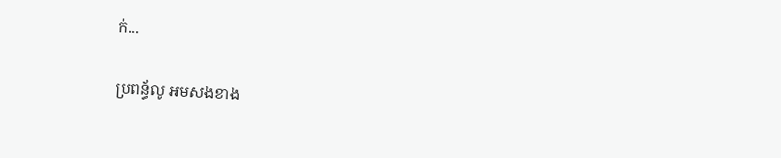ក់...

ប្រពន្ធ័លូ អមសងខាង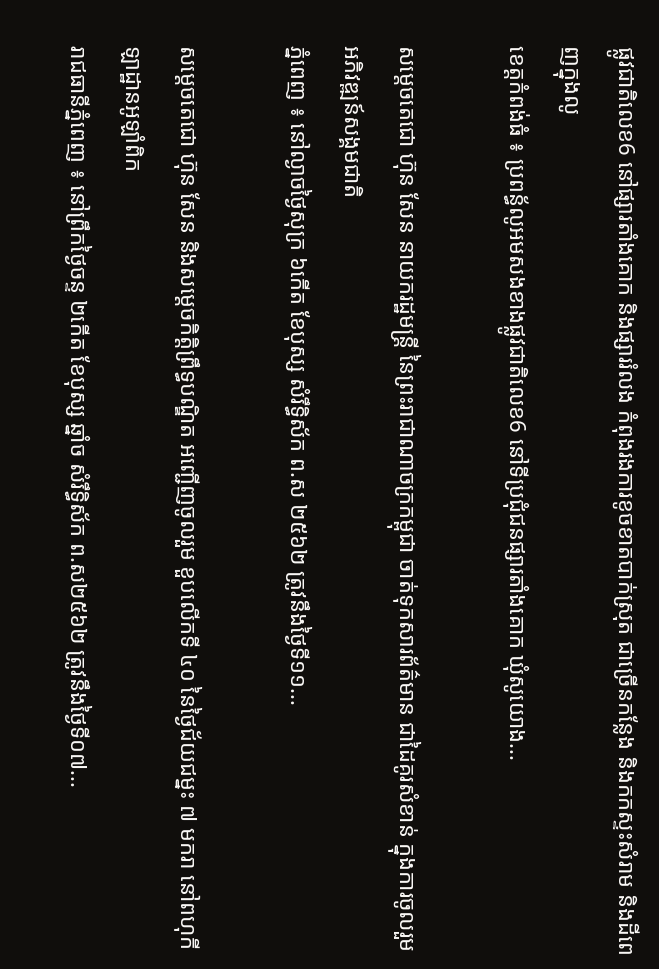ផ្លូវជាតិលេខ6 នៅផ្សារតាំងគោក និងផ្សាររំលង កំពុងរងការខូចខាតបាក់ស្រុត ជាច្រើនកន្លែង និងកកស្ទះសំរាម និងដីពេញក្នុងលូ
ខេត្តកំពង់ធំ ៖ ប្រពន្ធ័លូអមសងខាងផ្លូវជាតិលេខ6 នៅទីប្រជុំជនផ្សារតាំងគោក ឃុំសូយោង...

សម្តេចតេជោ ហ៊ុន សែន នាយករដ្ឋមន្ត្រី នៃព្រះរាជាណាចក្រកម្ពុជា ចាត់ទុកសារព័ត៌មាន ជាដៃគូរសំខាន់ ក្នុងការចូលរួម អភិវឌ្ឍន៍សង្គមជាតិ
ភ្នំពេញ ៖ នៅល្ងាចថ្ងៃសុក្រ ៦កើត ខែបុស្ស សំរឹទ្ធិស័ក ព.ស ២៥៦២ ត្រូវនឹងថ្ងៃទី១១...

សម្តេចតេជោ ហ៊ុន សែន និងសម្តេចកិត្តិព្រឹទ្ធបណ្ឌិត អញ្ជើញចូលរួម ខួបលើកទី ៤០ នៃថ្ងៃជ័យជម្នះ ៧ មករា នៅពហុកីឡាដ្ឋានអូឡាំពិក
រាជធានីភ្នំពេញ ៖ នៅព្រឹកថ្ងៃចន្ទ ២កើត ខែបុស្ស ឆ្នាំច សំរឹទ្ធិស័ក ព.ស២៥៦២ ត្រូវនឹងថ្ងៃទី០៧...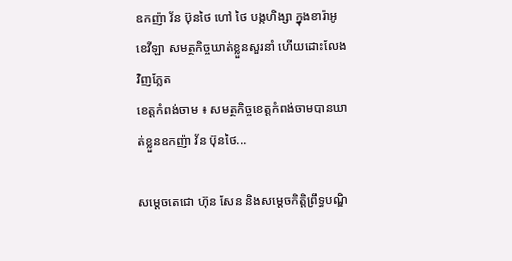ឧកញ៉ា វ័ន ប៊ុនថៃ ហៅ ថៃ បង្កហិង្សា ក្នុងខារ៉ាអូខេវីឡា សមត្ថកិច្ចឃាត់ខ្លួនសួរនាំ ហើយដោះលែងវិញភ្លែត
ខេត្តកំពង់ចាម ៖ សមត្ថកិច្ចខេត្តកំពង់ចាមបានឃាត់ខ្លួនឧកញ៉ា វ័ន ប៊ុនថៃ...

សម្តេចតេជោ ហ៊ុន សែន និងសម្តេចកិត្តិព្រឹទ្ធបណ្ឌិ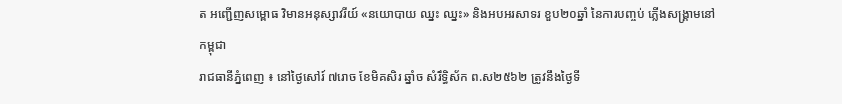ត អញ្ជើញសម្ពោធ វិមានអនុស្សាវរីយ៍ «នយោបាយ ឈ្នះ ឈ្នះ» និងអបអរសាទរ ខួប២០ឆ្នាំ នៃការបញ្ចប់ ភ្លើងសង្គ្រាមនៅកម្ពុជា
រាជធានីភ្នំពេញ ៖ នៅថ្ងៃសៅរ៍ ៧រោច ខែមិគសិរ ឆ្នាំច សំរឹទ្ធិស័ក ព.ស២៥៦២ ត្រូវនឹងថ្ងៃទី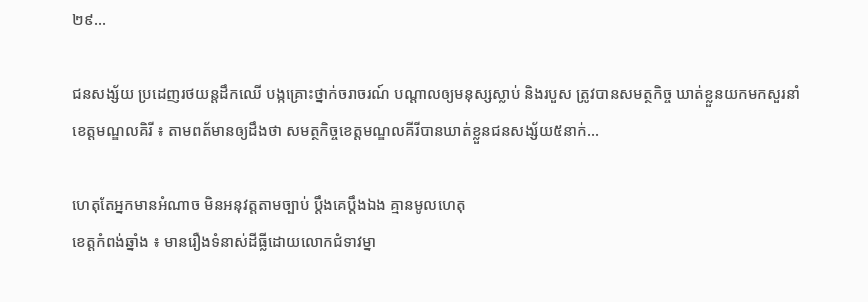២៩...

ជនសង្ស័យ ប្រដេញរថយន្តដឹកឈើ បង្កគ្រោះថ្នាក់ចរាចរណ៍ បណ្តាលឲ្យមនុស្សស្លាប់ និងរបួស ត្រូវបានសមត្ថកិច្ច ឃាត់ខ្លួនយកមកសួរនាំ
ខេត្តមណ្ឌលគិរី ៖ តាមពត័មានឲ្យដឹងថា សមត្ថកិច្ចខេត្តមណ្ឌលគីរីបានឃាត់ខ្លួនជនសង្ស័យ៥នាក់...

ហេតុតែអ្នកមានអំណាច មិនអនុវត្តតាមច្បាប់ ប្ដឹងគេប្ដឹងឯង គ្មានមូលហេតុ
ខេត្តកំពង់ឆ្នាំង ៖ មានរឿងទំនាស់ដីធ្លីដោយលោកជំទាវម្នា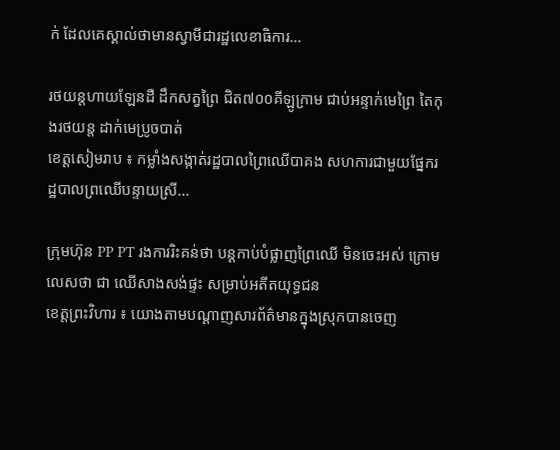ក់ ដែលគេស្គាល់ថាមានស្វាមីជារដ្ឋលេខាធិការ...

រថយន្តហាយឡែនដឺ ដឹកសត្វព្រៃ ជិត៧០០គីឡូក្រាម ជាប់អន្ទាក់មេព្រៃ តៃកុងរថយន្ត ដាក់មេប្រូចបាត់
ខេត្តសៀមរាប ៖ កម្លាំងសង្កាត់រដ្ឋបាលព្រៃឈើបាគង សហការជាមួយផ្នែករដ្ឋបាលព្រឈើបន្ទាយស្រី...

ក្រុមហ៊ុន PP PT រងការរិះគន់ថា បន្ដកាប់បំផ្លាញព្រៃឈើ មិនចេះអស់ ក្រោមលេសថា ជា ឈើសាងសង់ផ្ទះ សម្រាប់អតីតយុទ្ធជន
ខេត្តព្រះវិហារ ៖ យោងតាមបណ្ដាញសារព័ត៌មានក្នុងស្រុកបានចេញ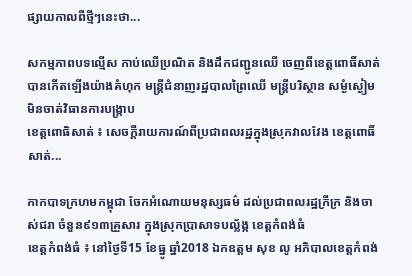ផ្សាយកាលពីថ្មីៗនេះថា...

សកម្មភាពបទល្មើស កាប់ឈើប្រណិត និងដឹកជញ្ជូនឈើ ចេញពីខេត្តពោធិ៍សាត់ បានកើតឡើងយ៉ាងគំហុក មន្ត្រីជំនាញរដ្ឋបាលព្រៃឈើ មន្ត្រីបរិស្ថាន សម្ងំស្ងៀម មិនចាត់វិធានការបង្ក្រាប
ខេត្តពោធិសាត់ ៖ សេចក្តីរាយការណ៍ពីប្រជាពលរដ្ឋក្នុងស្រុកវាលវែង ខេត្តពោធិ៍សាត់...

កាកបាទក្រហមកម្ពុជា ចែកអំណោយមនុស្សធម៌ ដល់ប្រជាពលរដ្ឋក្រីក្រ និងចាស់ជរា ចំនួន៩១៣គ្រួសារ ក្នុងស្រុកប្រាសាទបល្ល័ង្ក ខេត្តកំពង់ធំ
ខេត្តកំពង់ធំ ៖ នៅថ្ងៃទី15 ខែធ្នូ ឆ្នាំ2018 ឯកឧត្តម សុខ លូ អភិបាលខេត្តកំពង់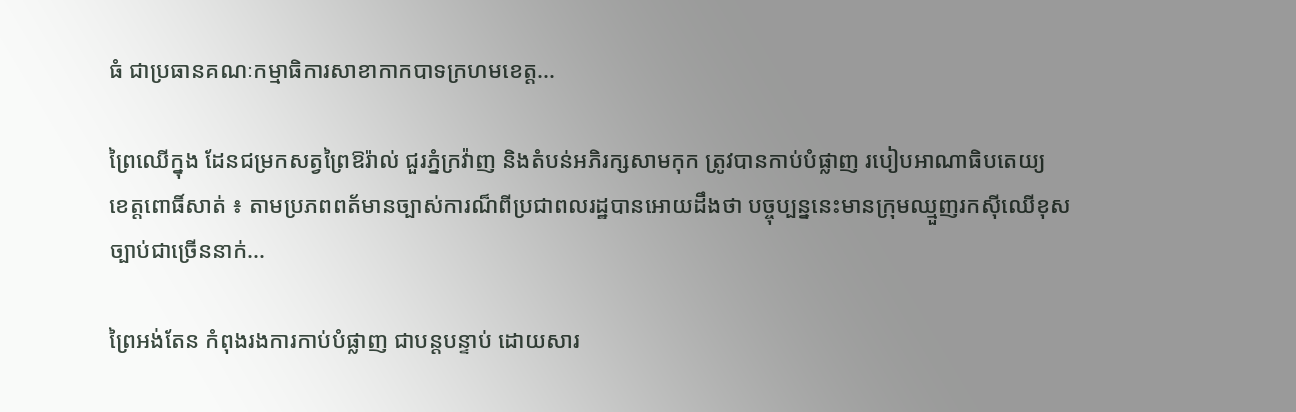ធំ ជាប្រធានគណៈកម្មាធិការសាខាកាកបាទក្រហមខេត្ត...

ព្រៃឈើក្នុង ដែនជម្រកសត្វព្រៃឱរ៉ាល់ ជួរភ្នំក្រវ៉ាញ និងតំបន់អភិរក្សសាមកុក ត្រូវបានកាប់បំផ្លាញ របៀបអាណាធិបតេយ្យ
ខេត្តពោធិ៍សាត់ ៖ តាមប្រភពពត័មានច្បាស់ការណ៏ពីប្រជាពលរដ្ឋបានអោយដឹងថា បច្ចុប្បន្ននេះមានក្រុមឈ្មួញរកស៊ីឈើខុសច្បាប់ជាច្រើននាក់...

ព្រៃអង់តែន កំពុងរងការកាប់បំផ្លាញ ជាបន្តបន្ទាប់ ដោយសារ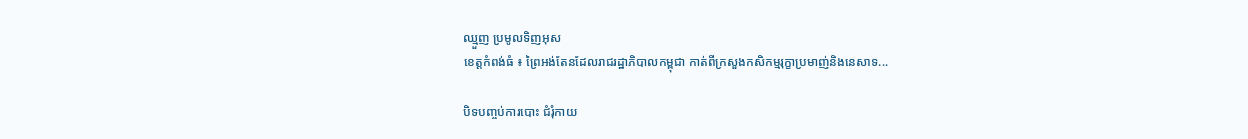ឈ្មួញ ប្រមូលទិញអុស
ខេត្តកំពង់ធំ ៖ ព្រៃអង់តែនដែលរាជរដ្ឋាភិបាលកម្ពុជា កាត់ពីក្រសួងកសិកម្មរុក្ខាប្រមាញ់និងនេសាទ...

បិទបញ្ចប់ការបោះ ជំរុំកាយ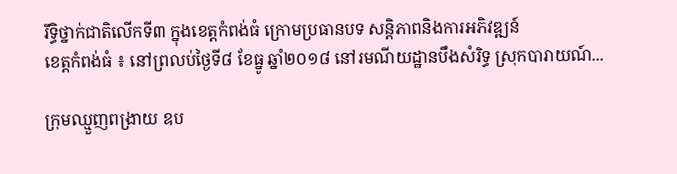រឹទ្ធិថ្នាក់ជាតិលើកទី៣ ក្នុងខេត្តកំពង់ធំ ក្រោមប្រធានបទ សន្តិភាពនិងការអភិវឌ្ឍន៍
ខេត្តកំពង់ធំ ៖ នៅព្រលប់ថ្ងៃទី៨ ខែធ្នូ ឆ្នាំ២០១៨ នៅរមណីយដ្ឋានបឹងសំរិទ្ធ ស្រុកបារាយណ៍...

ក្រុមឈ្មួញពង្រាយ ឧប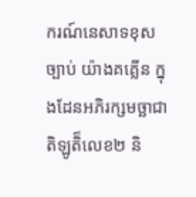ករណ៍នេសាទខុសច្បាប់ យ៉ាងគគ្លើន ក្នុងដែនអភិរក្សមច្ឆាជាតិឡូតិ៏លេខ២ និ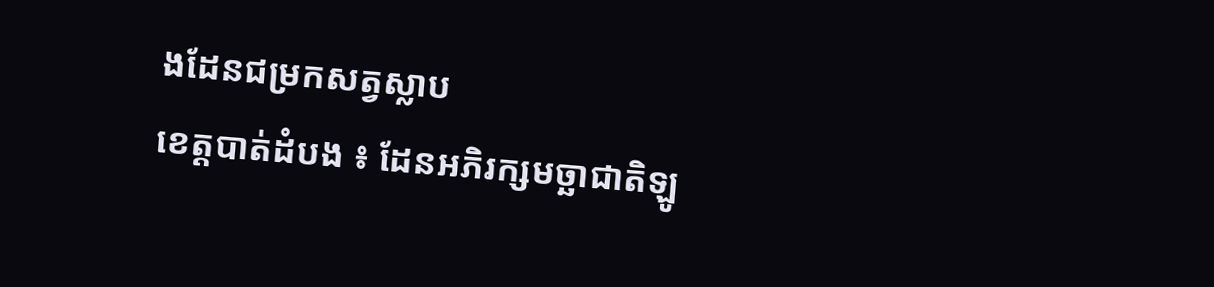ងដែនជម្រកសត្វស្លាប
ខេត្តបាត់ដំបង ៖ ដែនអភិរក្សមច្ឆាជាតិឡូ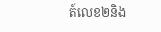ត៍លេខ២និង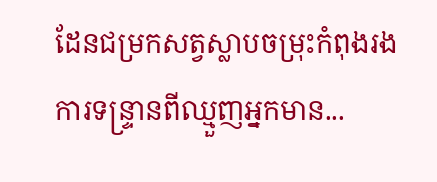ដែនជម្រកសត្វស្លាបចម្រុះកំពុងរងការទន្ទ្រានពីឈ្មួញអ្នកមាន...